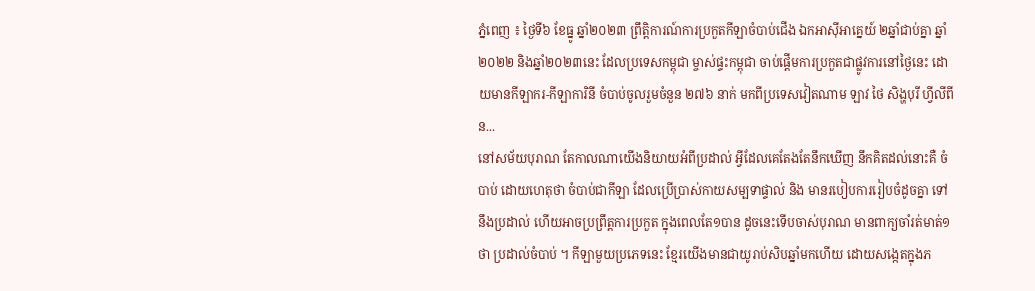ភ្នំពេញ ៖ ថ្ងៃទី៦ ខែធ្នូ ឆ្នាំ២០២៣ ព្រឹត្តិការណ៍ការប្រកួតកីឡាចំបាប់ជើង ឯកអាស៊ីអាគ្នេយ៍ ២ឆ្នាំជាប់គ្នា ឆ្នាំ២០២២ និងឆ្នាំ២០២៣នេះ ដែលប្រទេសកម្ពុជា ម្ចាស់ផ្ទះកម្ពុជា ចាប់ផ្តើមការប្រកួតជាផ្លូវការនៅថ្ងៃនេះ ដោយមានកីឡាករ-កីឡាការិនី ចំបាប់ចូលរួមចំនួន ២៧៦ នាក់ មកពីប្រទេសវៀតណាម ឡាវ ថៃ សិង្ហបុរី ហ្វីលីពីន...
នៅសម័យបុរាណ តែកាលណាយើងនិយាយអំពីប្រដាល់ អ្វីដែលគេតែងតែនឹកឃើញ នឹកគិតដល់នោះគឺ ចំបាប់ ដោយហេតុថា ចំបាប់ជាកីឡា ដែលប្រើប្រាស់កាយសម្បទាផ្ទាល់ និង មានរបៀបការរៀបចំដូចគ្នា ទៅនឹងប្រដាល់ ហើយអាចប្រព្រឹត្តការប្រកួត ក្នុងពេលតែ១បាន ដូចនេះទើបចាស់បុរាណ មានពាក្យចាំរត់មាត់១ថា ប្រដាល់ចំបាប់ ។ កីឡាមួយប្រភេទនេះ ខ្មែរយើងមានជាយូរាប់សិបឆ្នាំមកហើយ ដោយសង្កេតក្នុងភ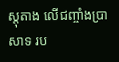ស្តុតាង លើជញ្ចាំងប្រាសាទ រប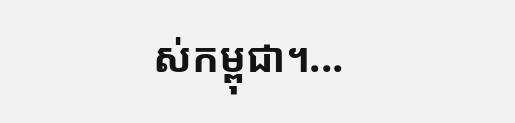ស់កម្ពុជា។...